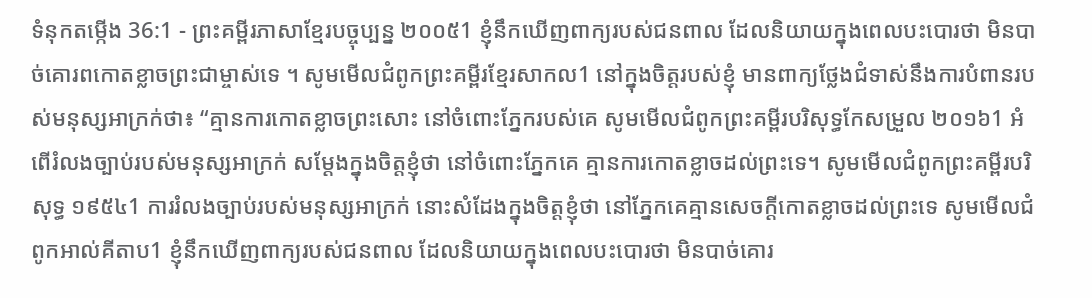ទំនុកតម្កើង 36:1 - ព្រះគម្ពីរភាសាខ្មែរបច្ចុប្បន្ន ២០០៥1 ខ្ញុំនឹកឃើញពាក្យរបស់ជនពាល ដែលនិយាយក្នុងពេលបះបោរថា មិនបាច់គោរពកោតខ្លាចព្រះជាម្ចាស់ទេ ។ សូមមើលជំពូកព្រះគម្ពីរខ្មែរសាកល1 នៅក្នុងចិត្តរបស់ខ្ញុំ មានពាក្យថ្លែងជំទាស់នឹងការបំពានរបស់មនុស្សអាក្រក់ថា៖ “គ្មានការកោតខ្លាចព្រះសោះ នៅចំពោះភ្នែករបស់គេ សូមមើលជំពូកព្រះគម្ពីរបរិសុទ្ធកែសម្រួល ២០១៦1 អំពើរំលងច្បាប់របស់មនុស្សអាក្រក់ សម្ដែងក្នុងចិត្តខ្ញុំថា នៅចំពោះភ្នែកគេ គ្មានការកោតខ្លាចដល់ព្រះទេ។ សូមមើលជំពូកព្រះគម្ពីរបរិសុទ្ធ ១៩៥៤1 ការរំលងច្បាប់របស់មនុស្សអាក្រក់ នោះសំដែងក្នុងចិត្តខ្ញុំថា នៅភ្នែកគេគ្មានសេចក្ដីកោតខ្លាចដល់ព្រះទេ សូមមើលជំពូកអាល់គីតាប1 ខ្ញុំនឹកឃើញពាក្យរបស់ជនពាល ដែលនិយាយក្នុងពេលបះបោរថា មិនបាច់គោរ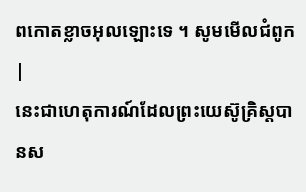ពកោតខ្លាចអុលឡោះទេ ។ សូមមើលជំពូក |
នេះជាហេតុការណ៍ដែលព្រះយេស៊ូគ្រិស្តបានស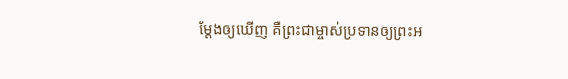ម្តែងឲ្យឃើញ គឺព្រះជាម្ចាស់ប្រទានឲ្យព្រះអ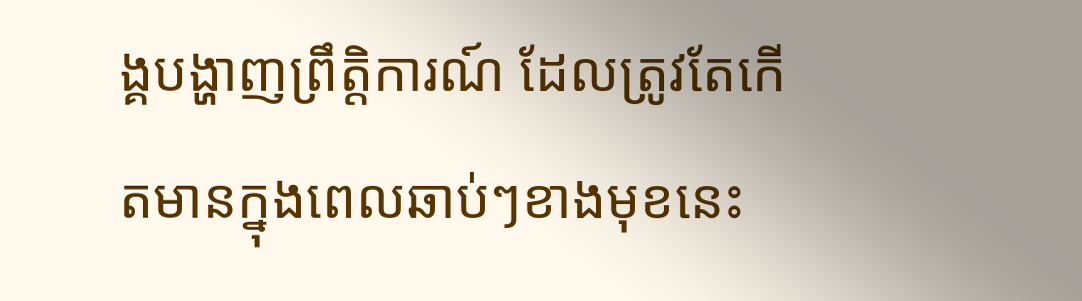ង្គបង្ហាញព្រឹត្តិការណ៍ ដែលត្រូវតែកើតមានក្នុងពេលឆាប់ៗខាងមុខនេះ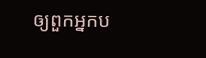ឲ្យពួកអ្នកប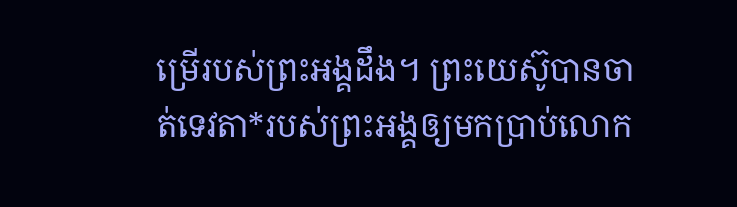ម្រើរបស់ព្រះអង្គដឹង។ ព្រះយេស៊ូបានចាត់ទេវតា*របស់ព្រះអង្គឲ្យមកប្រាប់លោក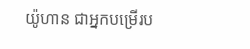យ៉ូហាន ជាអ្នកបម្រើរប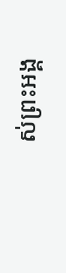ស់ព្រះអង្គ